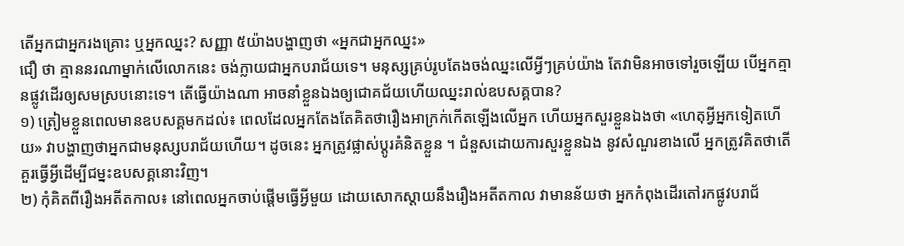តើអ្នកជាអ្នករងគ្រោះ ឬអ្នកឈ្នះ? សញ្ញា ៥យ៉ាងបង្ហាញថា «អ្នកជាអ្នកឈ្នះ»
ជឿ ថា គ្មាននរណាម្នាក់លើលោកនេះ ចង់ក្លាយជាអ្នកបរាជ័យទេ។ មនុស្សគ្រប់រូបតែងចង់ឈ្នះលើអ្វីៗគ្រប់យ៉ាង តែវាមិនអាចទៅរួចឡើយ បើអ្នកគ្មានផ្លូវដើរឲ្យសមស្របនោះទេ។ តើធ្វើយ៉ាងណា អាចនាំខ្លួនឯងឲ្យជោគជ័យហើយឈ្នះរាល់ឧបសគ្គបាន?
១) ត្រៀមខ្លួនពេលមានឧបសគ្គមកដល់៖ ពេលដែលអ្នកតែងតែគិតថារឿងអាក្រក់កើតឡើងលើអ្នក ហើយអ្នកសួរខ្លួនឯងថា «ហេតុអ្វីអ្នកទៀតហើយ» វាបង្ហាញថាអ្នកជាមនុស្សបរាជ័យហើយ។ ដូចនេះ អ្នកត្រូវផ្លាស់ប្ដូរគំនិតខ្លួន ។ ជំនួសដោយការសួរខ្លួនឯង នូវសំណួរខាងលើ អ្នកត្រូវគិតថាតើគួរធ្វើអ្វីដើម្បីជម្នះឧបសគ្គនោះវិញ។
២) កុំគិតពីរឿងអតីតកាល៖ នៅពេលអ្នកចាប់ផ្ដើមធ្វើអ្វីមួយ ដោយសោកស្ដាយនឹងរឿងអតីតកាល វាមានន័យថា អ្នកកំពុងដើរតៅរកផ្លូវបរាជ័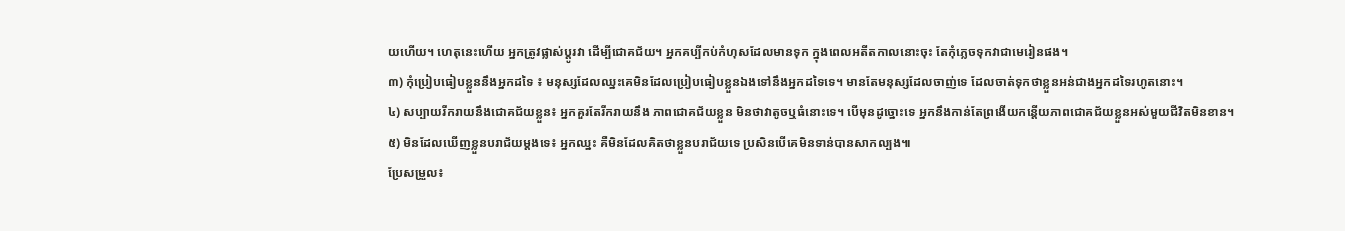យហើយ។ ហេតុនេះហើយ អ្នកត្រូវផ្លាស់ប្ដូរវា ដើម្បីជោគជ័យ។ អ្នកគប្បីកប់កំហុសដែលមានទុក ក្នុងពេលអតីតកាលនោះចុះ តែកុំភ្លេចទុកវាជាមេរៀនផង។
៣) កុំប្រៀបធៀបខ្លួននឹងអ្នកដទៃ ៖ មនុស្សដែលឈ្នះគេមិនដែលប្រៀបធៀបខ្លួនឯងទៅនឹងអ្នកដទៃទេ។ មានតែមនុស្សដែលចាញ់ទេ ដែលចាត់ទុកថាខ្លួនអន់ជាងអ្នកដទៃរហូតនោះ។
៤) សប្បាយរីករាយនឹងជោគជ័យខ្លួន៖ អ្នកគួរតែរីករាយនឹង ភាពជោគជ័យខ្លួន មិនថាវាតូចឬធំនោះទេ។ បើមុនដូច្នោះទេ អ្នកនឹងកាន់តែព្រងើយកន្តើយភាពជោគជ័យខ្លួនអស់មួយជីវិតមិនខាន។
៥) មិនដែលឃើញខ្លួនបរាជ័យម្ដងទេ៖ អ្នកឈ្នះ គឺមិនដែលគិតថាខ្លួនបរាជ័យទេ ប្រសិនបើគេមិនទាន់បានសាកល្បង៕
ប្រែសម្រួល៖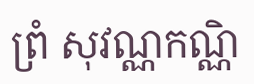ព្រំ សុវណ្ណកណ្ណិ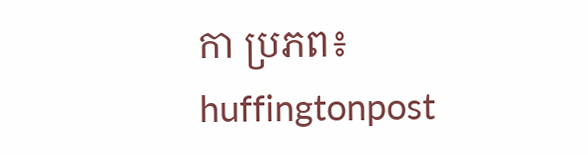កា ប្រភព៖ huffingtonpost